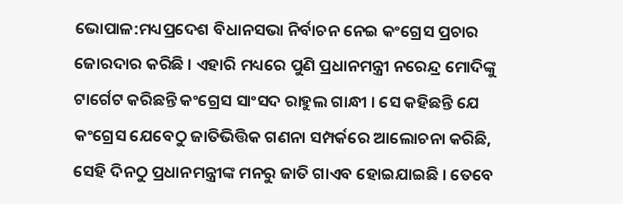ଭୋପାଳ:ମଧ୍ୟପ୍ରଦେଶ ବିଧାନସଭା ନିର୍ବାଚନ ନେଇ କଂଗ୍ରେସ ପ୍ରଚାର ଜୋରଦାର କରିଛି । ଏହାରି ମଧ୍ୟରେ ପୁଣି ପ୍ରଧାନମନ୍ତ୍ରୀ ନରେନ୍ଦ୍ର ମୋଦିଙ୍କୁ ଟାର୍ଗେଟ କରିଛନ୍ତି କଂଗ୍ରେସ ସାଂସଦ ରାହୁଲ ଗାନ୍ଧୀ । ସେ କହିଛନ୍ତି ଯେ କଂଗ୍ରେସ ଯେବେଠୁ ଜାତିଭିତ୍ତିକ ଗଣନା ସମ୍ପର୍କରେ ଆଲୋଚନା କରିଛି, ସେହି ଦିନଠୁ ପ୍ରଧାନମନ୍ତ୍ରୀଙ୍କ ମନରୁ ଜାତି ଗାଏବ ହୋଇଯାଇଛି । ତେବେ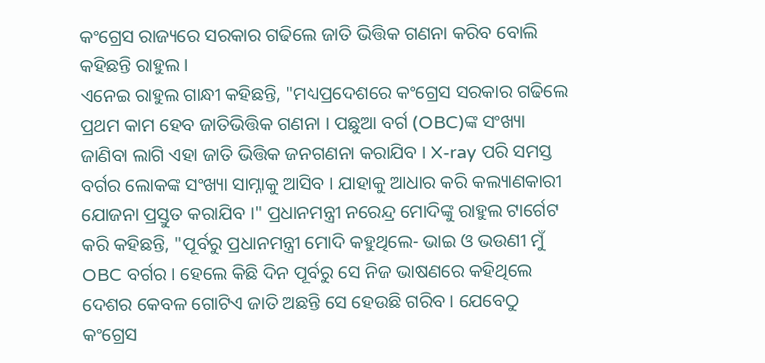କଂଗ୍ରେସ ରାଜ୍ୟରେ ସରକାର ଗଢିଲେ ଜାତି ଭିତ୍ତିକ ଗଣନା କରିବ ବୋଲି କହିଛନ୍ତି ରାହୁଲ ।
ଏନେଇ ରାହୁଲ ଗାନ୍ଧୀ କହିଛନ୍ତି, "ମଧ୍ୟପ୍ରଦେଶରେ କଂଗ୍ରେସ ସରକାର ଗଢିଲେ ପ୍ରଥମ କାମ ହେବ ଜାତିଭିତ୍ତିକ ଗଣନା । ପଛୁଆ ବର୍ଗ (OBC)ଙ୍କ ସଂଖ୍ୟା ଜାଣିବା ଲାଗି ଏହା ଜାତି ଭିତ୍ତିକ ଜନଗଣନା କରାଯିବ । X-ray ପରି ସମସ୍ତ ବର୍ଗର ଲୋକଙ୍କ ସଂଖ୍ୟା ସାମ୍ନାକୁ ଆସିବ । ଯାହାକୁ ଆଧାର କରି କଲ୍ୟାଣକାରୀ ଯୋଜନା ପ୍ରସ୍ତୁତ କରାଯିବ ।" ପ୍ରଧାନମନ୍ତ୍ରୀ ନରେନ୍ଦ୍ର ମୋଦିଙ୍କୁ ରାହୁଲ ଟାର୍ଗେଟ କରି କହିଛନ୍ତି, "ପୂର୍ବରୁ ପ୍ରଧାନମନ୍ତ୍ରୀ ମୋଦି କହୁଥିଲେ- ଭାଇ ଓ ଭଉଣୀ ମୁଁ OBC ବର୍ଗର । ହେଲେ କିଛି ଦିନ ପୂର୍ବରୁ ସେ ନିଜ ଭାଷଣରେ କହିଥିଲେ ଦେଶର କେବଳ ଗୋଟିଏ ଜାତି ଅଛନ୍ତି ସେ ହେଉଛି ଗରିବ । ଯେବେଠୁ କଂଗ୍ରେସ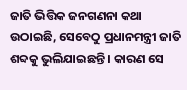ଜାତି ଭିତ୍ତିକ ଜନଗଣନା କଥା ଉଠାଇଛି, ସେବେଠୁ ପ୍ରଧାନମନ୍ତ୍ରୀ ଜାତି ଶବ୍ଦକୁ ଭୁଲିଯାଇଛନ୍ତି । କାରଣ ସେ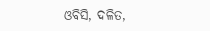ଓବିସି, ଦଳିତ,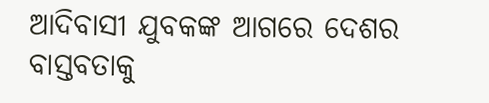ଆଦିବାସୀ ଯୁବକଙ୍କ ଆଗରେ ଦେଶର ବାସ୍ତବତାକୁ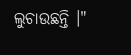ଲୁଚାଉଛନ୍ତି ।"